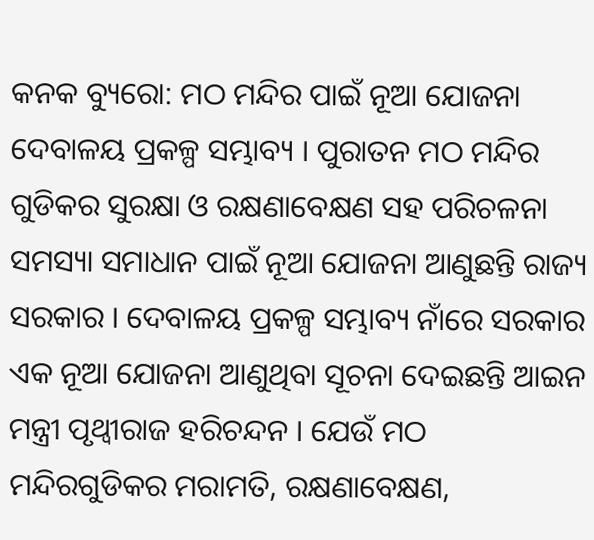କନକ ବ୍ୟୁରୋ: ମଠ ମନ୍ଦିର ପାଇଁ ନୂଆ ଯୋଜନା ଦେବାଳୟ ପ୍ରକଳ୍ପ ସମ୍ଭାବ୍ୟ । ପୁରାତନ ମଠ ମନ୍ଦିର ଗୁଡିକର ସୁରକ୍ଷା ଓ ରକ୍ଷଣାବେକ୍ଷଣ ସହ ପରିଚଳନା ସମସ୍ୟା ସମାଧାନ ପାଇଁ ନୂଆ ଯୋଜନା ଆଣୁଛନ୍ତି ରାଜ୍ୟ ସରକାର । ଦେବାଳୟ ପ୍ରକଳ୍ପ ସମ୍ଭାବ୍ୟ ନାଁରେ ସରକାର ଏକ ନୂଆ ଯୋଜନା ଆଣୁଥିବା ସୂଚନା ଦେଇଛନ୍ତି ଆଇନ ମନ୍ତ୍ରୀ ପୃଥ୍ୱୀରାଜ ହରିଚନ୍ଦନ । ଯେଉଁ ମଠ ମନ୍ଦିରଗୁଡିକର ମରାମତି, ରକ୍ଷଣାବେକ୍ଷଣ,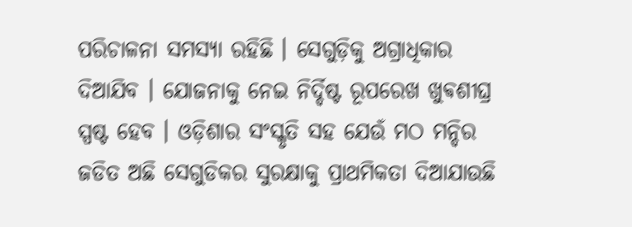ପରିଚାଳନା ସମସ୍ୟା ରହିଛି । ସେଗୁଡ଼ିକୁ ଅଗ୍ରାଧିକାର ଦିଆଯିବ । ଯୋଜନାକୁ ନେଇ ନିର୍ଦ୍ଦିଷ୍ଟ ରୂପରେଖ ଖୁଵଶୀଘ୍ର ସ୍ପଷ୍ଟ ହେବ । ଓଡ଼ିଶାର ସଂସ୍କୃତି ସହ ଯେଉଁ ମଠ ମନ୍ଦିର ଜଡିତ ଅଛି ସେଗୁଡିକର ସୁରକ୍ଷାକୁ ପ୍ରାଥମିକତା ଦିଆଯାଉଛି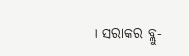। ସରାକର ବ୍ଲୁ-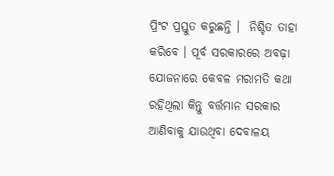ପ୍ରିଂଟ ପ୍ରସ୍ତୁତ କରୁଛନ୍ତି ।  ନିଶ୍ଚିତ ତାହା କରିବେ । ପୂର୍ବ ସରକାରରେ ଅବଢ଼ା ଯୋଜନାରେ କେବଳ ମରାମତି କଥା ରହିଥିଲା କିନ୍ତୁ ବର୍ତ୍ତମାନ ସରକାର ଆଣିବାକୁ ଯାଉଥିବା ଦେବାଳୟ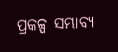ପ୍ରକଳ୍ପ ସମ୍ଭାବ୍ୟ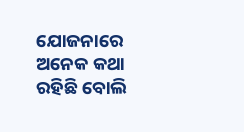ଯୋଜନାରେ ଅନେକ କଥା ରହିଛି ବୋଲି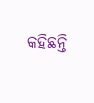କହିଛନ୍ତି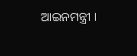ଆଇନମନ୍ତ୍ରୀ ।